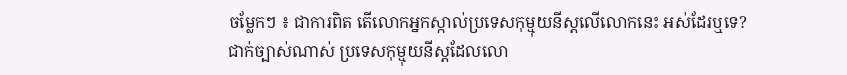ចម្លែកៗ ៖ ជាការពិត តើលោកអ្នកស្កាល់ប្រទេសកុម្មុយនីស្តលើលោកនេះ អស់ដែរឬទេ?
ជាក់ច្បាស់ណាស់ ប្រទេសកុម្មុយនីស្តដែលលោ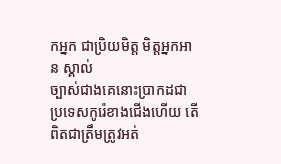កអ្នក ជាប្រិយមិត្ត មិត្តអ្នកអាន ស្គាល់
ច្បាស់ជាងគេនោះប្រាកដជា ប្រទេសកូរ៉េខាងជើងហើយ តើពិតជាត្រឹមត្រូវអត់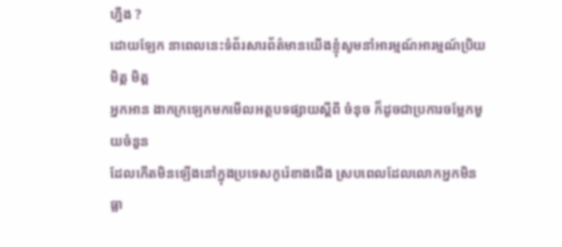ហ្នឹង ?
ដោយឡែក នាពេលនេះទំព័រសារព័ត៌មានយើងខ្ញុំសូមនាំអារម្មណ៍អារម្មណ៍ប្រិយមិត្ត មិត្ត
អ្នកអាន ងាកក្រឡេកមកមើលអត្ថបទផ្សាយស្តីពី ចំនុច ក៏ដូចជាប្រការចម្លែកមួយចំនួន
ដែលកើតមិនឡើងនៅក្នុងប្រទេសកូរ៉េខាងជើង ស្របពេលដែលលោកអ្នកមិនធ្លា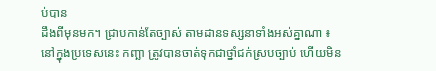ប់បាន
ដឹងពីមុនមក។ ជ្រាបកាន់តែច្បាស់ តាមដានទស្សនាទាំងអស់គ្នាណា ៖
នៅក្នុងប្រទេសនេះ កញ្ឆា ត្រូវបានចាត់ទុកជាថ្នាំជក់ស្របច្បាប់ ហើយមិន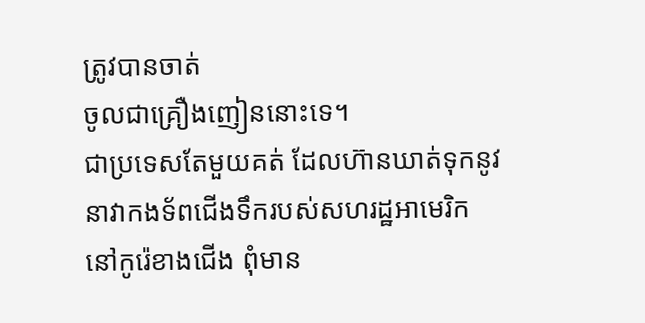ត្រូវបានចាត់
ចូលជាគ្រឿងញៀននោះទេ។
ជាប្រទេសតែមួយគត់ ដែលហ៊ានឃាត់ទុកនូវនាវាកងទ័ពជើងទឹករបស់សហរដ្ឋអាមេរិក
នៅកូរ៉េខាងជើង ពុំមាន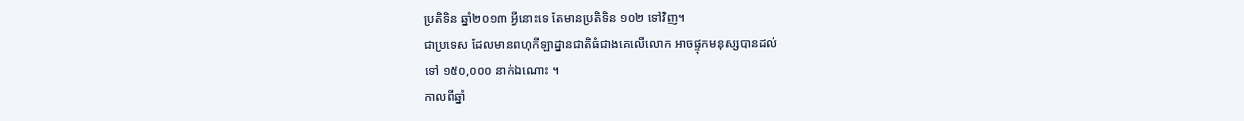ប្រតិទិន ឆ្នាំ២០១៣ អ្វីនោះទេ តែមានប្រតិទិន ១០២ ទៅវិញ។
ជាប្រទេស ដែលមានពហុកីឡាដ្នានជាតិធំជាងគេលើលោក អាចផ្ទុកមនុស្សបានដល់
ទៅ ១៥០,០០០ នាក់ឯណោះ ។
កាលពីឆ្នាំ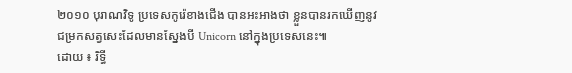២០១០ បុរាណវិទូ ប្រទេសកូរ៉េខាងជើង បានអះអាងថា ខ្លួនបានរកឃើញនូវ
ជម្រកសត្វសេះដែលមានស្នែងបី Unicorn នៅក្នុងប្រទេសនេះ៕
ដោយ ៖ រិទ្ធី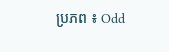ប្រភព ៖ Odd